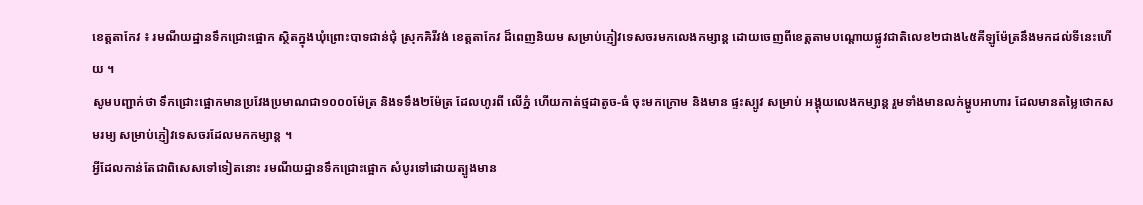ខេត្តតាកែវ ៖ រមណីយដ្ឋានទឹកជ្រោះផ្អោក ស្ថិតក្នុងឃុំព្រោះបាទជាន់ជុំ ស្រុកគិរីវង់ ខេត្តតាកែវ ដ៏ពេញនិយម សម្រាប់ភ្ញៀវទេសចរមកលេងកម្សាន្ត ដោយចេញពីខេត្តតាមបណ្តោយផ្លូវជាតិលេខ២ជាង៤៥គីឡូម៉ែត្រនឹងមកដល់ទីនេះហើយ ។
សូមបញ្ជាក់ថា ទឹកជ្រោះផ្អោកមានប្រវែងប្រមាណជា១០០០ម៉ែត្រ និងទទឹង២ម៉ែត្រ ដែលហូរពី លើភ្នំ ហើយកាត់ថ្មដាតូច-ធំ ចុះមកក្រោម និងមាន ផ្ទះស្បូវ សម្រាប់ អង្គុយលេងកម្សាន្ត រួមទាំងមានលក់ម្ហូបអាហារ ដែលមានតម្លៃថោកសមរម្យ សម្រាប់ភ្ញៀវទេសចរដែលមកកម្សាន្ត ។
អ្វីដែលកាន់តែជាពិសេសទៅទៀតនោះ រមណីយដ្ឋានទឹកជ្រោះផ្អោក សំបូរទៅដោយត្បូងមាន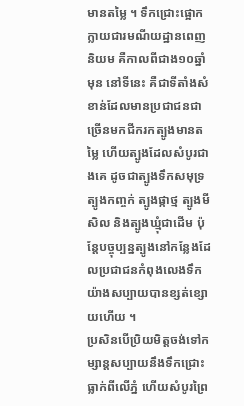មានតម្លៃ ។ ទឹកជ្រោះផ្អោក ក្លាយជារមណីយដ្ឋានពេញនិយម គឺកាលពីជាង១០ឆ្នាំមុន នៅទីនេះ គឺជាទីតាំងសំខាន់ដែលមានប្រជាជនជាច្រើនមកជីករកត្បូងមានតម្លៃ ហើយត្បូងដែលសំបូរជាងគេ ដូចជាត្បូងទឹកសមុទ្រ ត្បូងកញ្ចក់ ត្បូងផ្កាថ្ម ត្បូងមីសិល និងត្បូងឃ្មុំជាដើម ប៉ុន្តែបច្ចុប្បន្នត្បូងនៅកន្លែងដែលប្រជាជនកំពុងលេងទឹកយ៉ាងសប្បាយបានខ្សត់ខ្សោយហើយ ។
ប្រសិនបើប្រិយមិត្តចង់ទៅកម្សាន្តសប្បាយនឹងទឹកជ្រោះធ្លាក់ពីលើភ្នំ ហើយសំបូរព្រៃ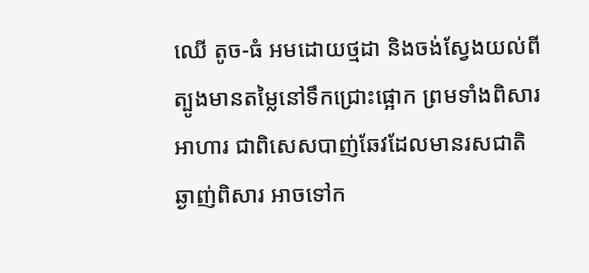ឈើ តូច-ធំ អមដោយថ្មដា និងចង់ស្វែងយល់ពីត្បូងមានតម្លៃនៅទឹកជ្រោះផ្អោក ព្រមទាំងពិសារអាហារ ជាពិសេសបាញ់ឆែវដែលមានរសជាតិឆ្ងាញ់ពិសារ អាចទៅក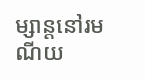ម្សាន្តនៅរមណីយ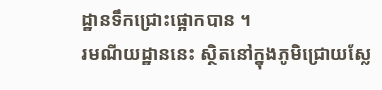ដ្ឋានទឹកជ្រោះផ្អោកបាន ។
រមណីយដ្ឋាននេះ ស្ថិតនៅក្នុងភូមិជ្រោយស្លែ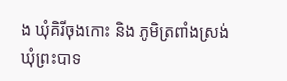ង ឃុំគិរីចុងកោះ និង ភូមិត្រពាំងស្រង់ ឃុំព្រះបាទ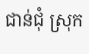ជាន់ជុំ ស្រុក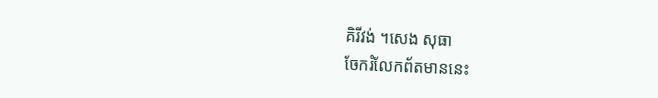គិរីវង់ ។សេង សុធា
ចែករំលែកព័តមាននេះ